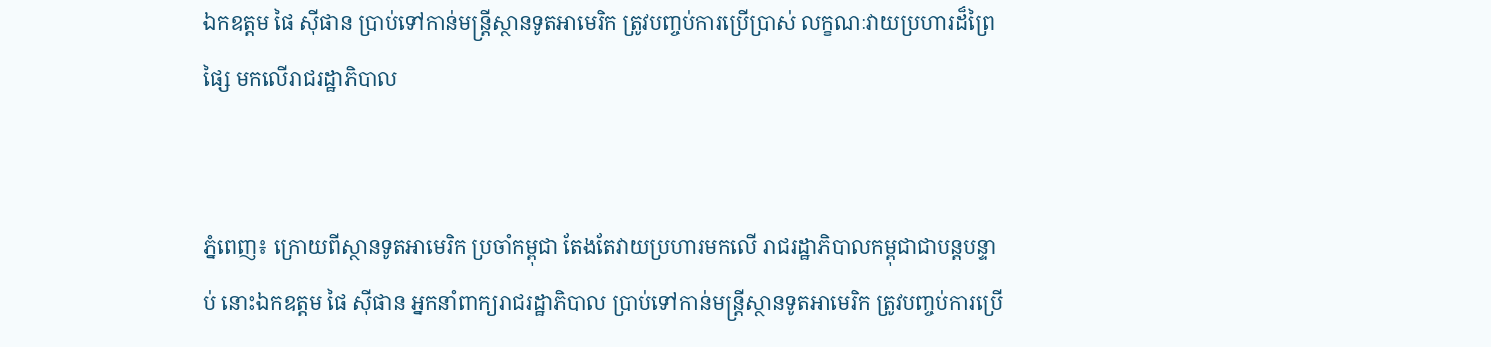ឯកឧត្តម ផៃ ស៊ីផាន ប្រាប់ទៅកាន់មន្រ្តីស្ថានទូតអាមេរិក ត្រូវបញ្ចប់ការប្រើប្រាស់ លក្ខណៈវាយប្រហារដ៏ព្រៃផ្សៃ មកលើរាជរដ្ឋាភិបាល


ភ្នំពេញ៖ ក្រោយពីស្ថានទូតអាមេរិក ប្រចាំកម្ពុជា តែងតែវាយប្រហារមកលើ រាជរដ្ឋាភិបាលកម្ពុជាជាបន្តបន្ទាប់ នោះឯកឧត្តម ផៃ ស៊ីផាន អ្នកនាំពាក្យរាជរដ្ឋាភិបាល ប្រាប់ទៅកាន់មន្រ្តីស្ថានទូតអាមេរិក ត្រូវបញ្ចប់ការប្រើ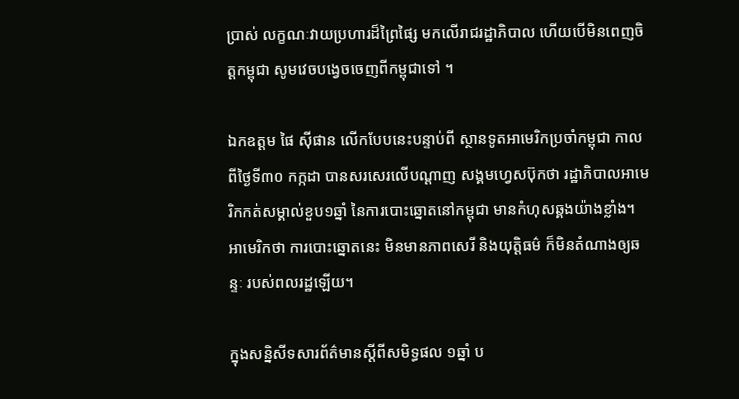ប្រាស់ លក្ខណៈវាយប្រហារដ៏ព្រៃផ្សៃ មកលើរាជរដ្ឋាភិបាល ហើយបើមិនពេញចិត្តកម្ពុជា សូមវេចបង្វេចចេញពីកម្ពុជាទៅ ។

ឯកឧត្តម ផៃ ស៊ីផាន លើកបែបនេះបន្ទាប់ពី ស្ថានទូតអាមេរិកប្រចាំកម្ពុជា កាលពីថ្ងៃទី៣០ កក្កដា បានសរសេរលើបណ្ដាញ សង្គមហ្វេសប៊ុកថា រដ្ឋាភិបាលអាមេរិកកត់សម្គាល់ខួប១ឆ្នាំ នៃការបោះឆ្នោតនៅកម្ពុជា មានកំហុសឆ្គងយ៉ាងខ្លាំង។ អាមេរិកថា ការបោះឆ្នោតនេះ មិនមានភាពសេរី និងយុត្តិធម៌ ក៏មិនតំណាងឲ្យឆន្ទៈ របស់ពលរដ្ឋឡើយ។

ក្នុងសន្និសីទសារព័ត៌មានស្តីពីសមិទ្ធផល ១ឆ្នាំ ប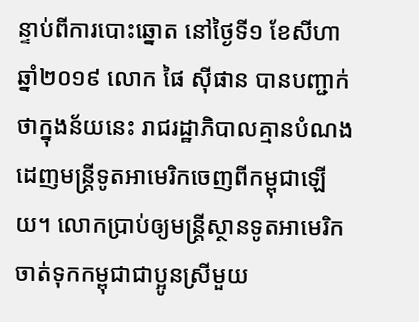ន្ទាប់ពីការបោះឆ្នោត នៅថ្ងៃទី១ ខែសីហា ឆ្នាំ២០១៩ លោក ផៃ ស៊ីផាន បានបញ្ជាក់ថាក្នុងន័យនេះ រាជរដ្ឋាភិបាលគ្មានបំណង ដេញមន្ដ្រីទូតអាមេរិកចេញពីកម្ពុជាឡើយ។ លោកប្រាប់ឲ្យមន្រ្តីស្ថានទូតអាមេរិក ចាត់ទុកកម្ពុជាជាប្អូនស្រីមួយ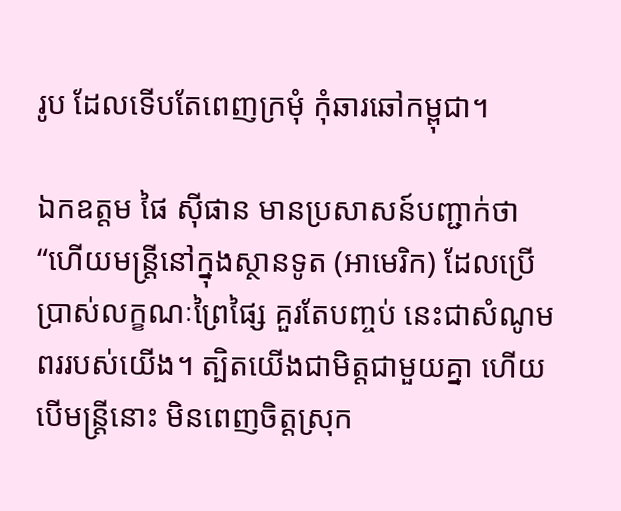រូប ដែលទើបតែពេញក្រមុំ កុំឆារឆៅកម្ពុជា។

ឯកឧត្តម ផៃ ស៊ីផាន មានប្រសាសន៍បញ្ជាក់ថា “ហើយមន្ដ្រីនៅក្នុងស្ថានទូត (អាមេរិក) ដែលប្រើប្រាស់លក្ខណៈព្រៃផ្សៃ គួរតែបញ្ចប់ នេះជាសំណូមពររបស់យើង។ ត្បិតយើងជាមិត្តជាមួយគ្នា ហើយបើមន្ដ្រីនោះ មិនពេញចិត្តស្រុក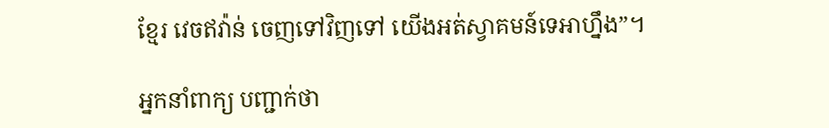ខ្មែរ វេចឥវ៉ាន់ ចេញទៅវិញទៅ យើងអត់ស្វាគមន៍ទេអាហ្នឹង”។

អ្នកនាំពាក្យ បញ្ជាក់ថា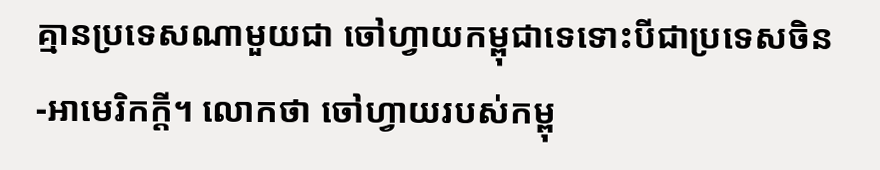គ្មានប្រទេសណាមួយជា ចៅហ្វាយកម្ពុជាទេទោះបីជាប្រទេសចិន-អាមេរិកក្ដី។ លោកថា ចៅហ្វាយរបស់កម្ពុ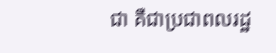ជា គឺជាប្រជាពលរដ្ឋ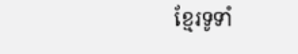ខ្មែរទូទាំ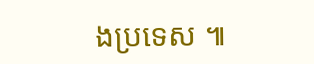ងប្រទេស ៕